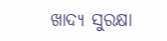ଖାଦ୍ୟ ସୁରକ୍ଷା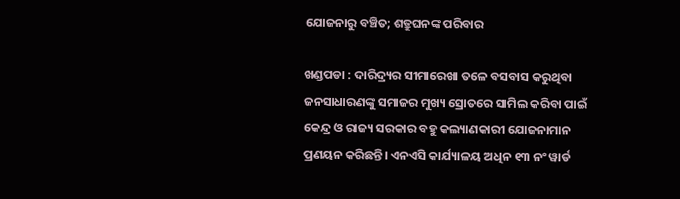ଯୋଜନାରୁ ବଞ୍ଚିତ; ଶତ୍ରୁଘନଙ୍କ ପରିବାର

ଖଣ୍ଡପଡା : ଦାରିଦ୍ର୍ୟର ସୀମାରେଖା ତଳେ ବସବାସ କରୁଥିବା ଜନସାଧାରଣଙ୍କୁ ସମାଜର ମୁଖ୍ୟ ସ୍ରୋତରେ ସାମିଲ କରିବା ପାଇଁ କେନ୍ଦ୍ର ଓ ରାଜ୍ୟ ସରକାର ବହୁ କଲ୍ୟାଣକାରୀ ଯୋଜନାମାନ ପ୍ରଣୟନ କରିଛନ୍ତି। ଏନଏସି କାର୍ଯ୍ୟାଳୟ ଅଧିନ ୧୩ ନଂ ୱାର୍ଡ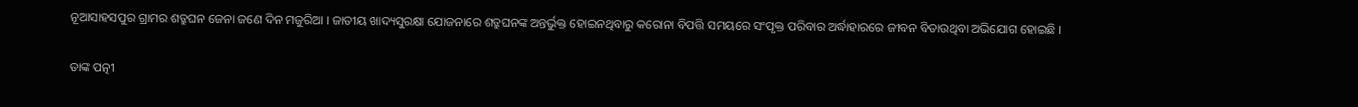ନୂଆସାହସପୁର ଗ୍ରାମର ଶତ୍ରୁଘନ ଜେନା ଜଣେ ଦିନ ମଜୁରିଆ । ଜାତୀୟ ଖାଦ୍ୟସୁରକ୍ଷା ଯୋଜନାରେ ଶତ୍ରୁଘନଙ୍କ ଅନ୍ତର୍ଭୁକ୍ତ ହୋଇନଥିବାରୁ କରୋନା ବିପତ୍ତି ସମୟରେ ସଂପୃକ୍ତ ପରିବାର ଅର୍ଦ୍ଧାହାରରେ ଜୀବନ ବିତାଉଥିବା ଅଭିଯୋଗ ହୋଇଛି ।

ତାଙ୍କ ପତ୍ନୀ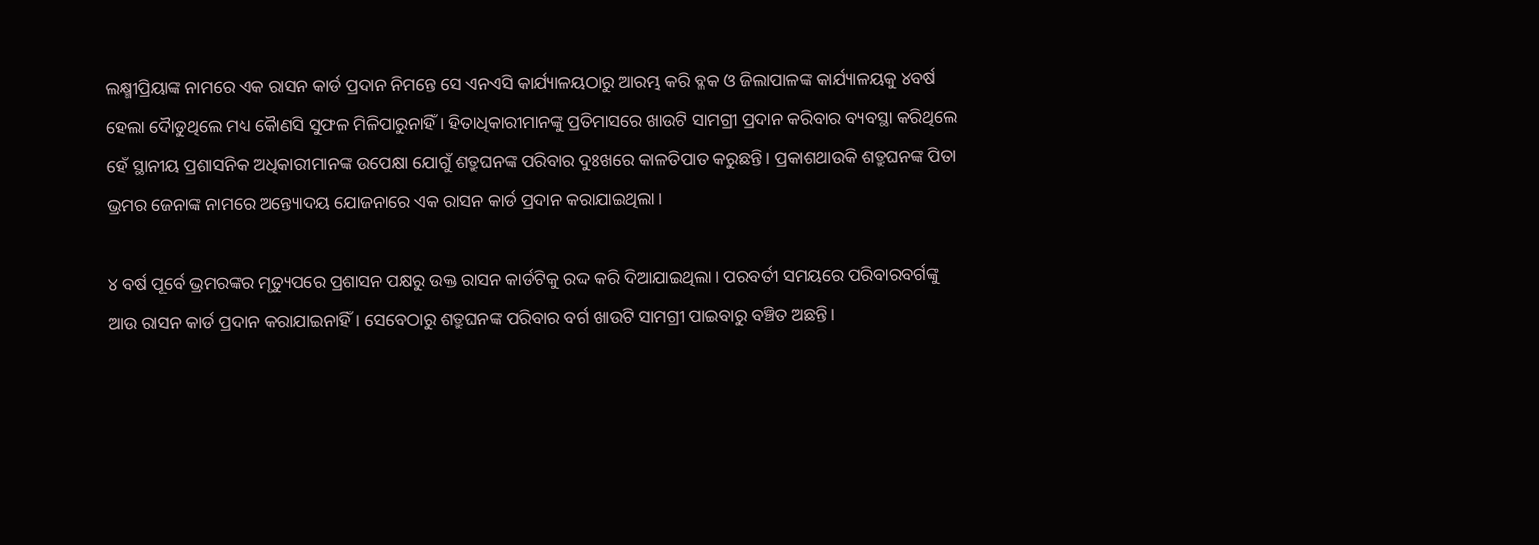ଲକ୍ଷ୍ମୀପ୍ରିୟାଙ୍କ ନାମରେ ଏକ ରାସନ କାର୍ଡ ପ୍ରଦାନ ନିମନ୍ତେ ସେ ଏନଏସି କାର୍ଯ୍ୟାଳୟଠାରୁ ଆରମ୍ଭ କରି ବ୍ଳକ ଓ ଜିଲାପାଳଙ୍କ କାର୍ଯ୍ୟାଳୟକୁ ୪ବର୍ଷ ହେଲା ଦୈାଡୁଥିଲେ ମଧ୍ୟ କୈାଣସି ସୁଫଳ ମିଳିପାରୁନାହିଁ । ହିତାଧିକାରୀମାନଙ୍କୁ ପ୍ରତିମାସରେ ଖାଉଟି ସାମଗ୍ରୀ ପ୍ରଦାନ କରିବାର ବ୍ୟବସ୍ଥା କରିଥିଲେ ହେଁ ସ୍ଥାନୀୟ ପ୍ରଶାସନିକ ଅଧିକାରୀମାନଙ୍କ ଉପେକ୍ଷା ଯୋଗୁଁ ଶତ୍ରୁଘନଙ୍କ ପରିବାର ଦୁଃଖରେ କାଳତିପାତ କରୁଛନ୍ତି। ପ୍ରକାଶଥାଉକି ଶତ୍ରୁଘନଙ୍କ ପିତା ଭ୍ରମର ଜେନାଙ୍କ ନାମରେ ଅନ୍ତ୍ୟୋଦୟ ଯୋଜନାରେ ଏକ ରାସନ କାର୍ଡ ପ୍ରଦାନ କରାଯାଇଥିଲା।

୪ ବର୍ଷ ପୂର୍ବେ ଭ୍ରମରଙ୍କର ମୃତ୍ୟୁପରେ ପ୍ରଶାସନ ପକ୍ଷରୁ ଉକ୍ତ ରାସନ କାର୍ଡଟିକୁ ରଦ୍ଦ କରି ଦିଆଯାଇଥିଲା। ପରବର୍ତୀ ସମୟରେ ପରିବାରବର୍ଗଙ୍କୁ ଆଉ ରାସନ କାର୍ଡ ପ୍ରଦାନ କରାଯାଇନାହିଁ । ସେବେଠାରୁ ଶତ୍ରୁଘନଙ୍କ ପରିବାର ବର୍ଗ ଖାଉଟି ସାମଗ୍ରୀ ପାଇବାରୁ ବଞ୍ଚିତ ଅଛନ୍ତି।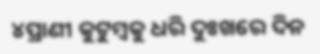୪ପ୍ରାଣୀ କୁଟୁମ୍ବକୁ ଧରି ଦୁଃଖରେ ଦିନ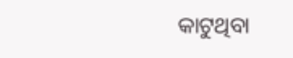କାଟୁଥିବା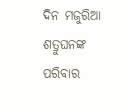ଦିନ ମଜୁରିଆ ଶତ୍ରୁଘନଙ୍କ ପରିବାର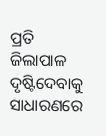ପ୍ରତି ଜିଲାପାଳ ଦୃଷ୍ଟିଦେବାକୁ ସାଧାରଣରେ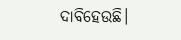ଦାବିହେଉଛି।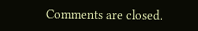Comments are closed.